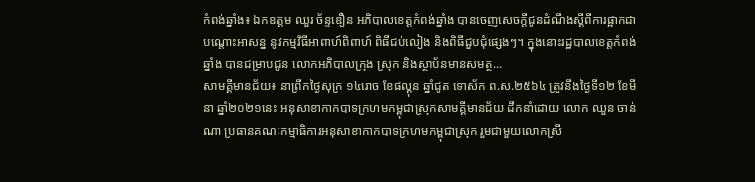កំពង់ឆ្នាំង៖ ឯកឧត្តម ឈួរ ច័ន្ទឌឿន អភិបាលខេត្តកំពង់ឆ្នាំង បានចេញសេចក្តីជូនដំណឹងស្តីពីការផ្អាកជាបណ្តោះអាសន្ន នូវកម្មវិធីអាពាហ៍ពិពាហ៍ ពិធីជប់លៀង និងពិធីជួបជុំផ្សេងៗ។ ក្នុងនោះរដ្ឋបាលខេត្តកំពង់ឆ្នាំង បានជម្រាបជូន លោកអភិបាលក្រុង ស្រុក និងស្ថាប័នមានសមត្ថ...
សាមគ្គីមានជ័យ៖ នាព្រឹកថ្ងៃសុក្រ ១៤រោច ខែផល្គុន ឆ្នាំជូត ទោស័ក ព.ស.២៥៦៤ ត្រូវនឹងថ្ងៃទី១២ ខែមីនា ឆ្នាំ២០២១នេះ អនុសាខាកាកបាទក្រហមកម្ពុជាស្រុកសាមគ្គីមានជ័យ ដឹកនាំដោយ លោក ឈួន ចាន់ណា ប្រធានគណៈកម្មាធិការអនុសាខាកាកបាទក្រហមកម្ពុជាស្រុក រួមជាមួយលោកស្រី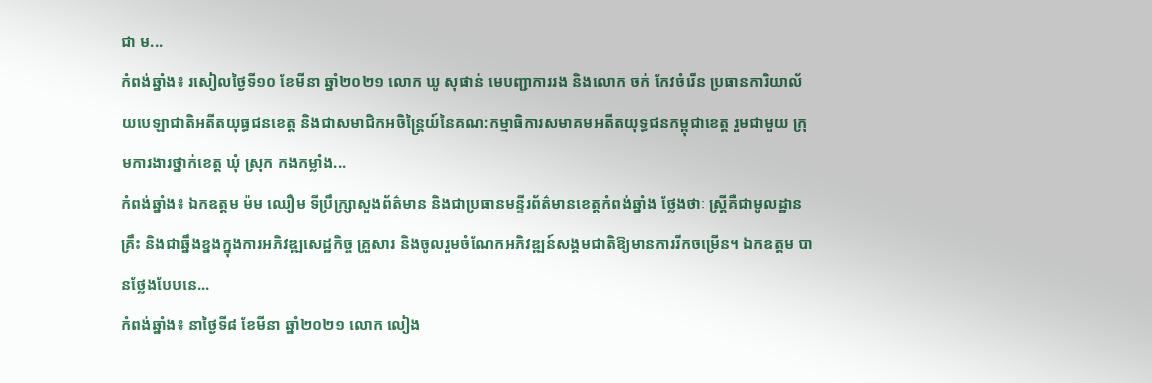ជា ម...
កំពង់ឆ្នាំង៖ រសៀលថ្ងៃទី១០ ខែមីនា ឆ្នាំ២០២១ លោក ឃូ សុផាន់ មេបញ្ជាការរង និងលោក ចក់ កែវចំរើន ប្រធានការិយាល័យបេឡាជាតិអតីតយុធ្ធជនខេត្ត និងជាសមាជិកអចិន្រ្តៃយ៍នៃគណ:កម្មាធិការសមាគមអតីតយុទ្ធជនកម្ពុជាខេត្ត រួមជាមួយ ក្រុមការងារថ្នាក់ខេត្ត ឃុំ ស្រុក កងកម្លាំង...
កំពង់ឆ្នាំង៖ ឯកឧត្តម ម៉ម ឈឿម ទីប្រឹក្សា្រសួងព័ត៌មាន និងជាប្រធានមន្ទីរព័ត៌មានខេត្តកំពង់ឆ្នាំង ថ្លែងថាៈ ស្រ្តីគឺជាមូលដ្ឋានគ្រឹះ និងជាឆ្នឹងខ្នងក្នុងការអភិវឌ្ឍសេដ្ឋកិច្ច គ្រួសារ និងចូលរួមចំណែកអភិវឌ្ឍន៍សង្គមជាតិឱ្យមានការរីកចម្រើន។ ឯកឧត្តម បានថ្លែងបែបនេ...
កំពង់ឆ្នាំង៖ នាថ្ងៃទី៨ ខែមីនា ឆ្នាំ២០២១ លោក លៀង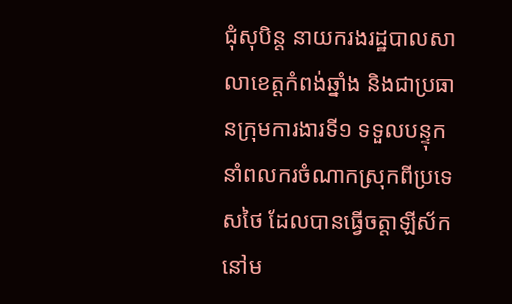ជុំសុបិន្ត នាយករងរដ្ឋបាលសាលាខេត្តកំពង់ឆ្នាំង និងជាប្រធានក្រុមការងារទី១ ទទួលបន្ទុកនាំពលករចំណាកស្រុកពីប្រទេសថៃ ដែលបានធ្វើចត្តាឡីស័កនៅម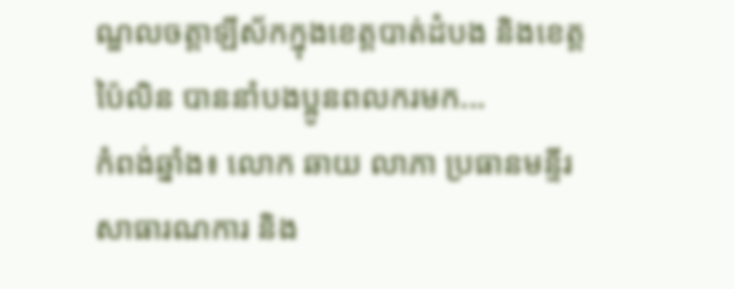ណ្ឌលចត្តាឡីស័កក្នុងខេត្តបាត់ដំបង និងខេត្តប៉ៃលិន បាននាំបងប្អូនពលករមក...
កំពង់ឆ្នាំង៖ លោក ឆាយ លាភា ប្រធានមន្ទីរសាធារណការ និង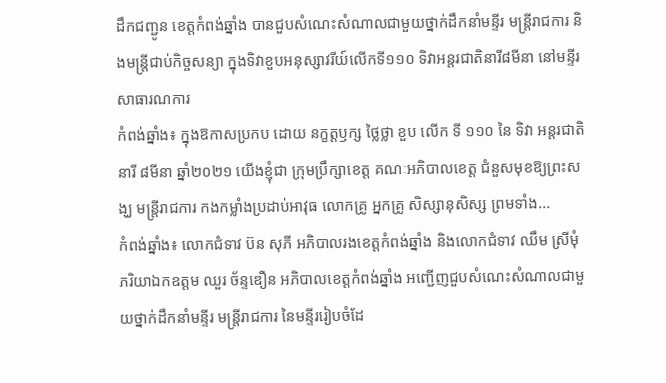ដឹកជញ្ជូន ខេត្តកំពង់ឆ្នាំង បានជួបសំណេះសំណាលជាមួយថ្នាក់ដឹកនាំមន្ទីរ មន្ត្រីរាជការ និងមន្ត្រីជាប់កិច្ចសន្យា ក្នុងទិវាខួបអនុស្សាវរីយ៍លើកទី១១០ ទិវាអន្តរជាតិនារី៨មីនា នៅមន្ទីរសាធារណការ
កំពង់ឆ្នាំង៖ ក្នុងឱកាសប្រកប ដោយ នក្ខត្តឫក្ស ថ្លៃថ្លា ខួប លើក ទី ១១០ នៃ ទិវា អន្តរជាតិ នារី ៨មីនា ឆ្នាំ២០២១ យើងខ្ញុំជា ក្រុមប្រឹក្សាខេត្ត គណៈអភិបាលខេត្ត ជំនួសមុខឱ្យព្រះសង្ឃ មន្ត្រីរាជការ កងកម្លាំងប្រដាប់អាវុធ លោកគ្រូ អ្នកគ្រូ សិស្សានុសិស្ស ព្រមទាំង...
កំពង់ឆ្នាំង៖ លោកជំទាវ ប៊ន សុភី អភិបាលរងខេត្តកំពង់ឆ្នាំង និងលោកជំទាវ ឈឹម ស្រីមុំ ភរិយាឯកឧត្តម ឈួរ ច័ន្ទឌឿន អភិបាលខេត្តកំពង់ឆ្នាំង អញ្ជើញជួបសំណេះសំណាលជាមួយថ្នាក់ដឹកនាំមន្ទីរ មន្ត្រីរាជការ នៃមន្ទីររៀបចំដែ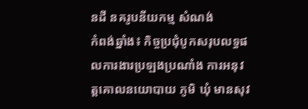នដី នគរូបនីយកម្ម សំណង់
កំពង់ឆ្នាំង៖ កិច្ចប្រជុំបូកសរុបលទ្ធផលការងារប្រឡងប្រណាំង ការអនុវត្តគោលនយោបាយ ភូមិ ឃុំ មានសុវ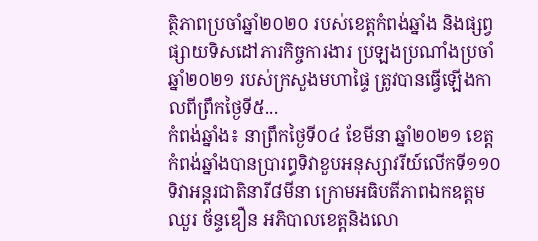ត្ថិភាពប្រចាំឆ្នាំ២០២០ របស់ខេត្តកំពង់ឆ្នាំង និងផ្សព្វផ្សាយទិសដៅភារកិច្ចការងារ ប្រឡងប្រណាំងប្រចាំឆ្នាំ២០២១ របស់ក្រសួងមហាផ្ទៃ ត្រូវបានធ្វើឡើងកាលពីព្រឹកថ្ងៃទី៥...
កំពង់ឆ្នាំង៖ នាព្រឹកថ្ងៃទី០៤ ខែមីនា ឆ្នាំ២០២១ ខេត្តកំពង់ឆ្នាំងបានប្រារព្ធទិវាខួបអនុស្សាវរីយ៍លើកទី១១០ ទិវាអន្តរជាតិនារី៨មីនា ក្រោមអធិបតីភាពឯកឧត្តម ឈួរ ច័ន្ទឌឿន អភិបាលខេត្តនិងលោ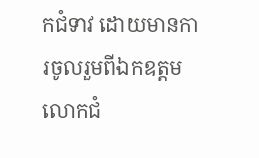កជំទាវ ដោយមានការចូលរួមពីឯកឧត្តមលោកជំ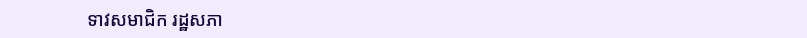ទាវសមាជិក រដ្ឋសភា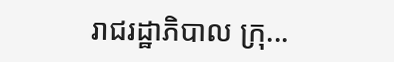រាជរដ្ឋាភិបាល ក្រុ...